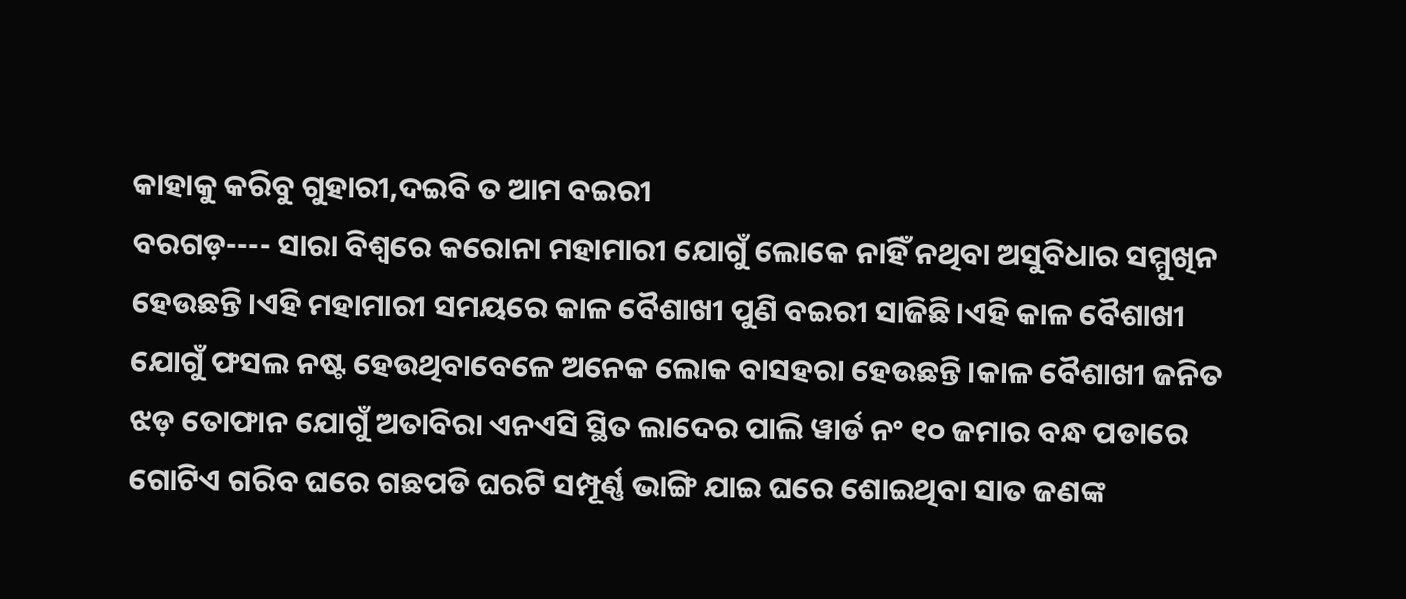କାହାକୁ କରିବୁ ଗୁହାରୀ,ଦଇବି ତ ଆମ ବଇରୀ
ବରଗଡ଼---- ସାରା ବିଶ୍ୱରେ କରୋନା ମହାମାରୀ ଯୋଗୁଁ ଲୋକେ ନାହିଁ ନଥିବା ଅସୁବିଧାର ସମ୍ମୁଖିନ ହେଉଛନ୍ତି।ଏହି ମହାମାରୀ ସମୟରେ କାଳ ବୈଶାଖୀ ପୁଣି ବଇରୀ ସାଜିଛି।ଏହି କାଳ ବୈଶାଖୀ ଯୋଗୁଁ ଫସଲ ନଷ୍ଟ ହେଉଥିବାବେଳେ ଅନେକ ଲୋକ ବାସହରା ହେଉଛନ୍ତି।କାଳ ବୈଶାଖୀ ଜନିତ ଝଡ଼ ତୋଫାନ ଯୋଗୁଁ ଅତାବିରା ଏନଏସି ସ୍ଥିତ ଲାଦେର ପାଲି ୱାର୍ଡ ନଂ ୧୦ ଜମାର ବନ୍ଧ ପଡାରେ ଗୋଟିଏ ଗରିବ ଘରେ ଗଛପଡି ଘରଟି ସମ୍ପୂର୍ଣ୍ଣ ଭାଙ୍ଗି ଯାଇ ଘରେ ଶୋଇଥିବା ସାତ ଜଣଙ୍କ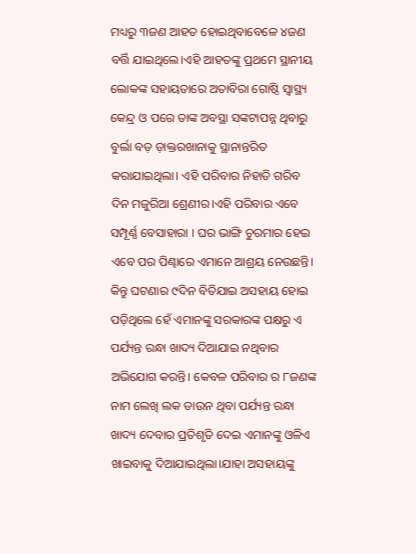ମଧ୍ୟରୁ ୩ଜଣ ଆହତ ହୋଇଥିବାବେଳେ ୪ଜଣ ବର୍ତ୍ତି ଯାଇଥିଲେ।ଏହି ଆହତଙ୍କୁ ପ୍ରଥମେ ସ୍ଥାନୀୟ ଲୋକଙ୍କ ସହାୟତାରେ ଅତାବିରା ଗୋଷ୍ଠି ସ୍ୱାସ୍ଥ୍ୟ କେନ୍ଦ୍ର ଓ ପରେ ତାଙ୍କ ଅବସ୍ଥା ସଙ୍କଟାପନ୍ନ ଥିବାରୁ ବୁର୍ଲା ବଡ଼ ଡ଼ାକ୍ତରଖାନାକୁ ସ୍ଥାନାନ୍ତରିତ କରାଯାଇଥିଲା। ଏହି ପରିବାର ନିହାତି ଗରିବ ଦିନ ମଜୁରିଆ ଶ୍ରେଣୀର।ଏହି ପରିବାର ଏବେ ସମ୍ପୂର୍ଣ୍ଣ ବେସାହାରା । ଘର ଭାଙ୍ଗି ଚୁରମାର ହେଇ ଏବେ ପର ପିଣ୍ଢାରେ ଏମାନେ ଆଶ୍ରୟ ନେଉଛନ୍ତି। କିନ୍ତୁ ଘଟଣାର ୯ଦିନ ବିତିଯାଇ ଅସହାୟ ହୋଇ ପଡ଼ିଥିଲେ ହେଁ ଏମାନଙ୍କୁ ସରକାରଙ୍କ ପକ୍ଷରୁ ଏ ପର୍ଯ୍ୟନ୍ତ ରନ୍ଧା ଖାଦ୍ୟ ଦିଆଯାଇ ନଥିବାର ଅଭିଯୋଗ କରନ୍ତି। କେବଳ ପରିବାର ର ୮ଜଣଙ୍କ ନାମ ଲେଖି ଲକ ଡାଉନ ଥିବା ପର୍ଯ୍ୟନ୍ତ ରନ୍ଧା ଖାଦ୍ୟ ଦେବାର ପ୍ରତିଶୃତି ଦେଇ ଏମାନଙ୍କୁ ଓଳିଏ ଖାଇବାକୁ ଦିଆଯାଇଥିଲା।ଯାହା ଅସହାୟଙ୍କୁ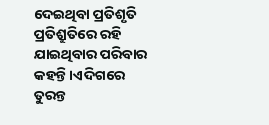ଦେଇଥିବା ପ୍ରତିଶୃତି ପ୍ରତିଶ୍ରୁତିରେ ରହି ଯାଇଥିବାର ପରିବାର କହନ୍ତି।ଏଦିଗରେ ତୁରନ୍ତ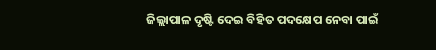ଜିଲ୍ଲାପାଳ ଦୃଷ୍ଟି ଦେଇ ବିହିତ ପଦକ୍ଷେପ ନେବା ପାଇଁ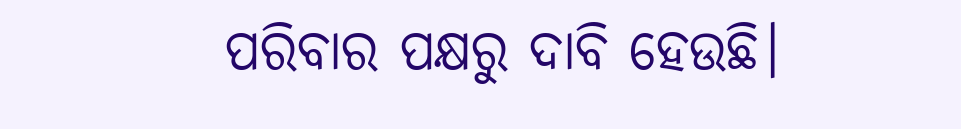ପରିବାର ପକ୍ଷରୁ ଦାବି ହେଉଛି।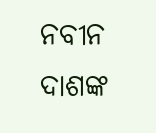ନବୀନ ଦାଶଙ୍କ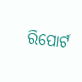ରିପୋର୍ଟ